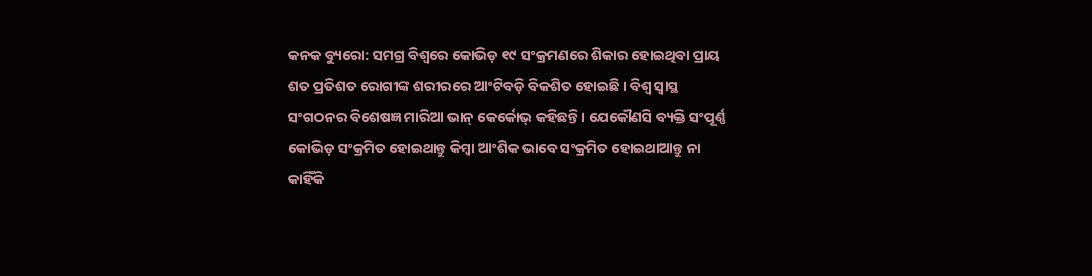କନକ ବ୍ୟୁରୋ: ସମଗ୍ର ବିଶ୍ୱରେ କୋଭିଡ଼ ୧୯ ସଂକ୍ରମଣରେ ଶିକାର ହୋଇଥିବା ପ୍ରାୟ ଶତ ପ୍ରତିଶତ ରୋଗୀଙ୍କ ଶରୀରରେ ଆଂଟିବଡ଼ି ବିକଶିତ ହୋଇଛି । ବିଶ୍ୱ ସ୍ୱାସ୍ଥ ସଂଗଠନର ବିଶେଷଜ୍ଞ ମାରିଆ ଭାନ୍ କେର୍କୋଭ୍ କହିଛନ୍ତି । ଯେକୌଣସି ବ୍ୟକ୍ତି ସଂପୂର୍ଣ୍ଣ କୋଭିଡ଼ ସଂକ୍ରମିତ ହୋଇଥାନ୍ତୁ କିମ୍ବା ଆଂଶିକ ଭାବେ ସଂକ୍ରମିତ ହୋଇଥାଆନ୍ତୁ ନା କାହିଁକି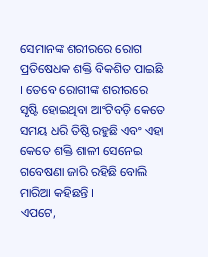ସେମାନଙ୍କ ଶରୀରରେ ରୋଗ ପ୍ରତିଷେଧକ ଶକ୍ତି ବିକଶିତ ପାଇଛି । ତେବେ ରୋଗୀଙ୍କ ଶରୀରରେ ସୃଷ୍ଟି ହୋଇଥିବା ଆଂଟିବଡ଼ି କେତେ ସମୟ ଧରି ତିଷ୍ଠି ରହୁଛି ଏବଂ ଏହା କେତେ ଶକ୍ତି ଶାଳୀ ସେନେଇ ଗବେଷଣା ଜାରି ରହିଛି ବୋଲି ମାରିଆ କହିଛନ୍ତି ।
ଏପଟେ,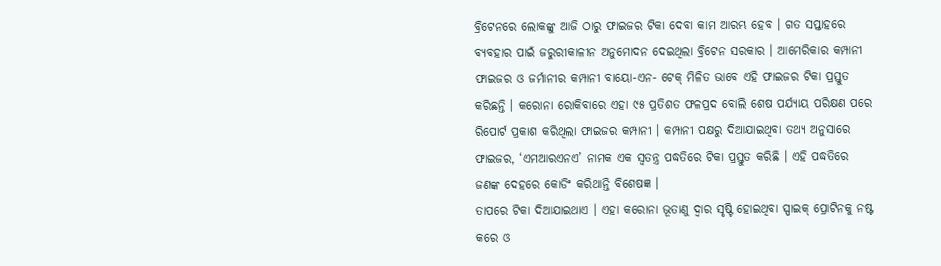ବ୍ରିଟେନରେ ଲୋକଙ୍କୁ ଆଜି ଠାରୁ ଫାଇଜର ଟିକା ଦେବା କାମ ଆରମ୍ଭ ହେବ । ଗତ ସପ୍ତାହରେ ବ୍ୟବହାର ପାଇଁ ଜରୁରୀକାଳୀନ ଅନୁମୋଦନ ଦେଇଥିଲା ବ୍ରିଟେନ ସରକାର । ଆମେରିକାର କମ୍ପାନୀ ଫାଇଜର ଓ ଜର୍ମାନୀର କମ୍ପାନୀ ବାୟୋ-ଏନ- ଟେକ୍ ମିଳିତ ଭାବେ ଏହି ଫାଇଜର ଟିକା ପ୍ରସ୍ତୁତ କରିଛନ୍ତି । କରୋନା ରୋକିବାରେ ଏହା ୯୫ ପ୍ରତିଶତ ଫଳପ୍ରଦ ବୋଲି ଶେଷ ପର୍ଯ୍ୟାୟ ପରିକ୍ଷଣ ପରେ ରିପୋର୍ଟ ପ୍ରକାଶ କରିଥିଲା ଫାଇଜର କମ୍ପାନୀ । କମ୍ପାନୀ ପକ୍ଷରୁ ଦିଆଯାଇଥିବା ତଥ୍ୟ ଅନୁସାରେ ଫାଇଜର, ‘ଏମଆରଏନଏ’ ନାମକ ଏକ ସ୍ୱତନ୍ତ୍ର ପଦ୍ଧତିରେ ଟିକା ପ୍ରସ୍ତୁତ କରିଛି । ଏହି ପଦ୍ଧତିରେ ଜଣଙ୍କ ଦେହରେ କୋଡିଂ କରିଥାନ୍ତି ବିଶେଷଜ୍ଞ ।
ତାପରେ ଟିକା ଦିଆଯାଇଥାଏ । ଏହା କରୋନା ଭୂତାଣୁ ଦ୍ୱାର ସୃଷ୍ଟି ହୋଇଥିବା ସ୍ପାଇକ୍ ପ୍ରୋଟିନକୁ ନଷ୍ଟ କରେ ଓ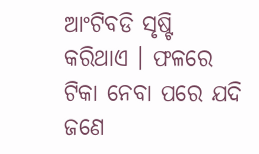ଆଂଟିବଡି ସୃଷ୍ଟି କରିଥାଏ । ଫଳରେ ଟିକା ନେବା ପରେ ଯଦି ଜଣେ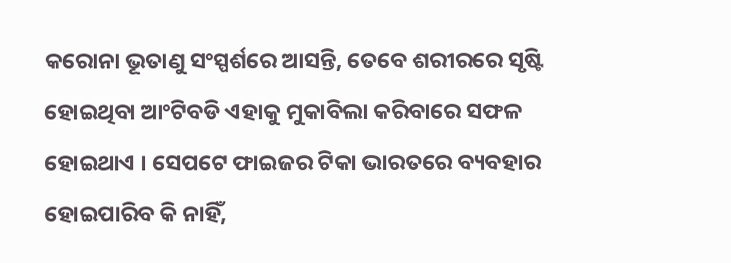କରୋନା ଭୂତାଣୁ ସଂସ୍ପର୍ଶରେ ଆସନ୍ତି, ତେବେ ଶରୀରରେ ସୃଷ୍ଟି ହୋଇଥିବା ଆଂଟିବଡି ଏହାକୁ ମୁକାବିଲା କରିବାରେ ସଫଳ ହୋଇଥାଏ । ସେପଟେ ଫାଇଜର ଟିକା ଭାରତରେ ବ୍ୟବହାର ହୋଇପାରିବ କି ନାହିଁ,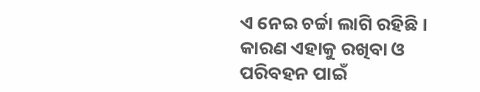ଏ ନେଇ ଚର୍ଚ୍ଚା ଲାଗି ରହିଛି । କାରଣ ଏହାକୁ ରଖିବା ଓ ପରିବହନ ପାଇଁ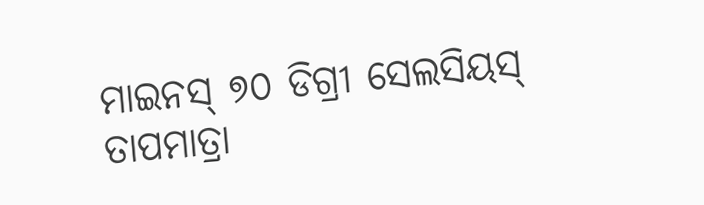ମାଇନସ୍ ୭୦ ଡିଗ୍ରୀ ସେଲସିୟସ୍ ତାପମାତ୍ରା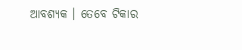ଆବଶ୍ୟକ । ତେବେ ଟିକାର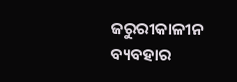ଜରୁରୀକାଳୀନ ବ୍ୟବହାର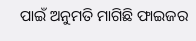ପାଇଁ ଅନୁମତି ମାଗିଛି ଫାଇଜର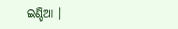ଇଣ୍ଡିଆ ।